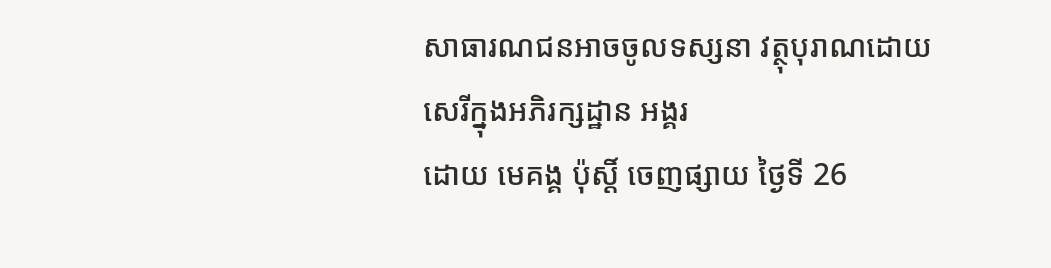សាធារណជនអាចចូលទស្សនា វត្ថុបុរាណដោយសេរីក្នុងអភិរក្សដ្ឋាន អង្គរ
ដោយ មេគង្គ ប៉ុស្តិ៍ ចេញផ្សាយ ថ្ងៃទី 26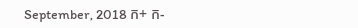September, 2018 ក+ ក-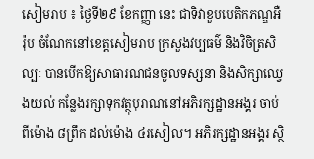សៀមរាប ៖ ថ្ងៃទី២៩ ខែកញ្ញា នេះ ជាទិវាខួបបេតិកភណ្ឌអឺរ៉ុប ចំណែកនៅខេត្តសៀមរាប ក្រសួងវប្បធម៌ និងវិចិត្រសិល្បៈ បានបើកឱ្យសាធារណជនចូលទស្សនា និងសិក្សាឈ្វេងយល់ កន្លែងរក្សាទុកវត្ថុបុរាណនៅអភិរក្សដ្ឋានអង្គរ ចាប់ពីម៉ោង ៨ព្រឹក ដល់ម៉ោង ៤រសៀល។ អភិរក្សដ្ឋានអង្គរ ស្ថិ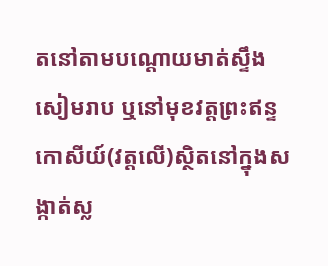តនៅតាមបណ្ដោយមាត់ស្ទឹងសៀមរាប ឬនៅមុខវត្តព្រះឥន្ទកោសីយ៍(វត្តលើ)ស្ថិតនៅក្នុងសង្កាត់ស្ល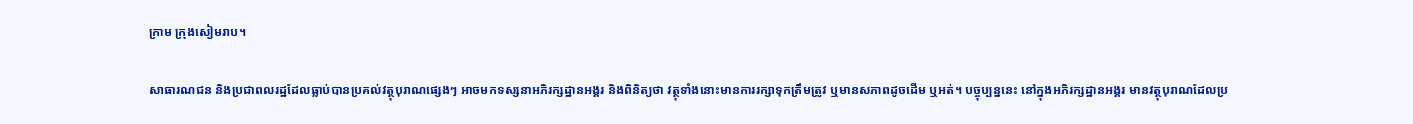ក្រាម ក្រុងសៀមរាប។

សាធារណជន និងប្រជាពលរដ្ឋដែលធ្លាប់បានប្រគល់វត្ថុបុរាណផ្សេងៗ អាចមកទស្សនាអភិរក្សដ្ឋានអង្គរ និងពិនិត្យថា វត្ថុទាំងនោះមានការរក្សាទុកត្រឹមត្រូវ ឬមានសភាពដូចដើម ឬអត់។ បច្ចុប្បន្ននេះ នៅក្នុងអភិរក្សដ្ឋានអង្គរ មានវត្ថុបុរាណដែលប្រ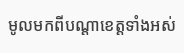មូលមកពីបណ្តាខេត្តទាំងអស់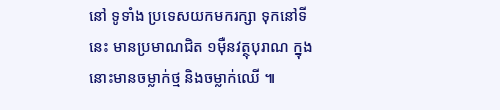នៅ ទូទាំង ប្រទេសយកមករក្សា ទុកនៅទីនេះ មានប្រមាណជិត ១ម៉ឺនវត្ថុបុរាណ ក្នុងនោះមានចម្លាក់ថ្ម និងចម្លាក់ឈើ ៕